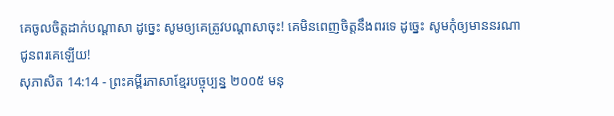គេចូលចិត្តដាក់បណ្ដាសា ដូច្នេះ សូមឲ្យគេត្រូវបណ្ដាសាចុះ! គេមិនពេញចិត្តនឹងពរទេ ដូច្នេះ សូមកុំឲ្យមាននរណាជូនពរគេឡើយ!
សុភាសិត 14:14 - ព្រះគម្ពីរភាសាខ្មែរបច្ចុប្បន្ន ២០០៥ មនុ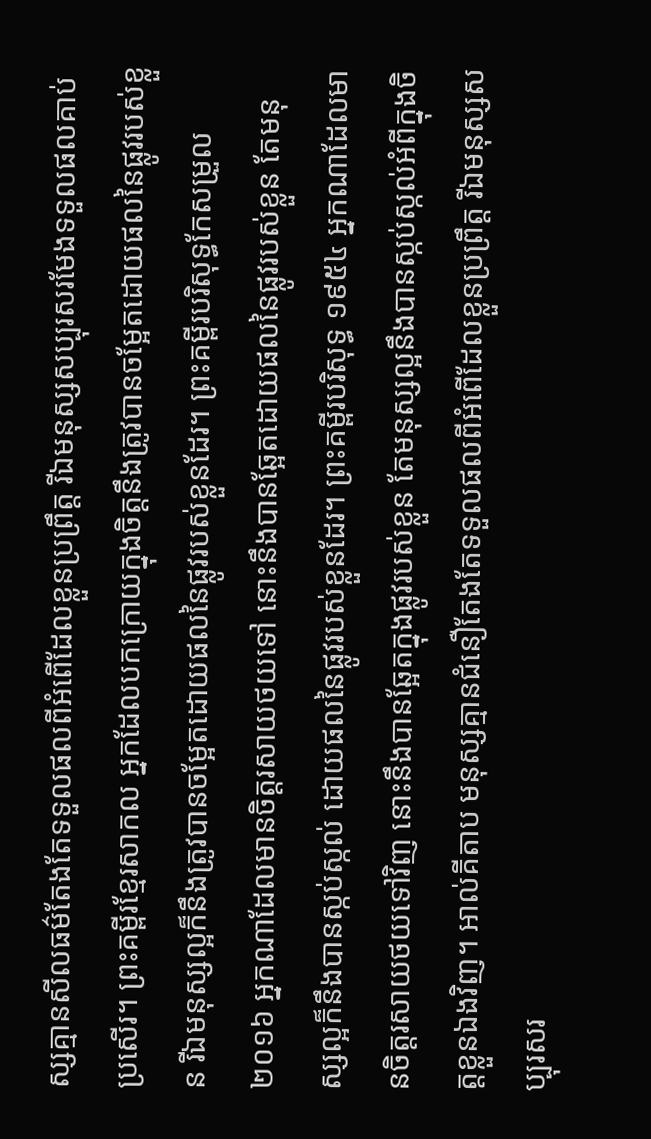ស្សគ្មានសីលធម៌តែងតែទទួលផលពីអំពើដែលខ្លួនប្រព្រឹត្ត រីឯមនុស្សសប្បុរសរមែងទទួលផលគាប់ប្រសើរ។ ព្រះគម្ពីរខ្មែរសាកល អ្នកដែលបកក្រោយក្នុងចិត្តនឹងត្រូវបានចម្អែតដោយផលនៃផ្លូវរបស់ខ្លួន រីឯមនុស្សល្អក៏នឹងត្រូវបានចម្អែតដោយផលនៃផ្លូវរបស់ខ្លួនដែរ។ ព្រះគម្ពីរបរិសុទ្ធកែសម្រួល ២០១៦ អ្នកណាដែលមានចិត្តរសាយថយទៅ នោះនឹងបានឆ្អែតដោយផលនៃផ្លូវរបស់ខ្លួន តែមនុស្សល្អក៏នឹងបានស្កប់ស្កល់ ដោយផលនៃផ្លូវរបស់ខ្លួនដែរ។ ព្រះគម្ពីរបរិសុទ្ធ ១៩៥៤ អ្នកណាដែលមានចិត្តរសាយថយទៅវិញ នោះនឹងបានឆ្អែតក្នុងផ្លូវរបស់ខ្លួន តែមនុស្សល្អនឹងបានស្កប់ស្កល់អំពីក្នុងចិត្តខ្លួនឯងវិញ។ អាល់គីតាប មនុស្សគ្មានជំនឿតែងតែទទួលផលពីអំពើដែលខ្លួនប្រព្រឹត្ត រីឯមនុស្សសប្បុរសរ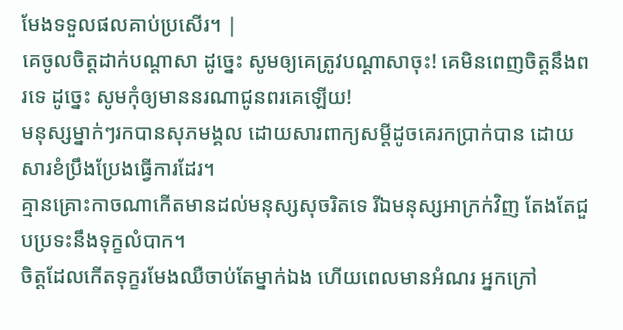មែងទទួលផលគាប់ប្រសើរ។ |
គេចូលចិត្តដាក់បណ្ដាសា ដូច្នេះ សូមឲ្យគេត្រូវបណ្ដាសាចុះ! គេមិនពេញចិត្តនឹងពរទេ ដូច្នេះ សូមកុំឲ្យមាននរណាជូនពរគេឡើយ!
មនុស្សម្នាក់ៗរកបានសុភមង្គល ដោយសារពាក្យសម្ដីដូចគេរកប្រាក់បាន ដោយសារខំប្រឹងប្រែងធ្វើការដែរ។
គ្មានគ្រោះកាចណាកើតមានដល់មនុស្សសុចរិតទេ រីឯមនុស្សអាក្រក់វិញ តែងតែជួបប្រទះនឹងទុក្ខលំបាក។
ចិត្តដែលកើតទុក្ខរមែងឈឺចាប់តែម្នាក់ឯង ហើយពេលមានអំណរ អ្នកក្រៅ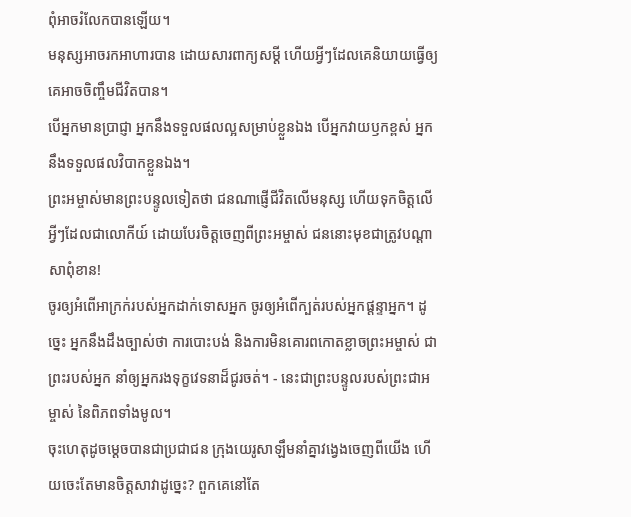ពុំអាចរំលែកបានឡើយ។
មនុស្សអាចរកអាហារបាន ដោយសារពាក្យសម្ដី ហើយអ្វីៗដែលគេនិយាយធ្វើឲ្យគេអាចចិញ្ចឹមជីវិតបាន។
បើអ្នកមានប្រាជ្ញា អ្នកនឹងទទួលផលល្អសម្រាប់ខ្លួនឯង បើអ្នកវាយឫកខ្ពស់ អ្នកនឹងទទួលផលវិបាកខ្លួនឯង។
ព្រះអម្ចាស់មានព្រះបន្ទូលទៀតថា ជនណាផ្ញើជីវិតលើមនុស្ស ហើយទុកចិត្តលើអ្វីៗដែលជាលោកីយ៍ ដោយបែរចិត្តចេញពីព្រះអម្ចាស់ ជននោះមុខជាត្រូវបណ្ដាសាពុំខាន!
ចូរឲ្យអំពើអាក្រក់របស់អ្នកដាក់ទោសអ្នក ចូរឲ្យអំពើក្បត់របស់អ្នកផ្តន្ទាអ្នក។ ដូច្នេះ អ្នកនឹងដឹងច្បាស់ថា ការបោះបង់ និងការមិនគោរពកោតខ្លាចព្រះអម្ចាស់ ជាព្រះរបស់អ្នក នាំឲ្យអ្នករងទុក្ខវេទនាដ៏ជូរចត់។ - នេះជាព្រះបន្ទូលរបស់ព្រះជាអម្ចាស់ នៃពិភពទាំងមូល។
ចុះហេតុដូចម្ដេចបានជាប្រជាជន ក្រុងយេរូសាឡឹមនាំគ្នាវង្វេងចេញពីយើង ហើយចេះតែមានចិត្តសាវាដូច្នេះ? ពួកគេនៅតែ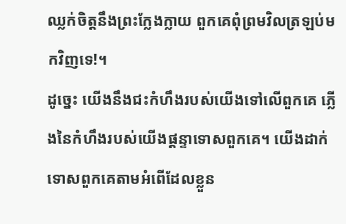ឈ្លក់ចិត្តនឹងព្រះក្លែងក្លាយ ពួកគេពុំព្រមវិលត្រឡប់មកវិញទេ!។
ដូច្នេះ យើងនឹងជះកំហឹងរបស់យើងទៅលើពួកគេ ភ្លើងនៃកំហឹងរបស់យើងផ្ដន្ទាទោសពួកគេ។ យើងដាក់ទោសពួកគេតាមអំពើដែលខ្លួន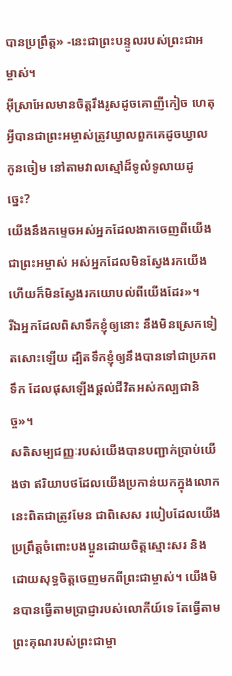បានប្រព្រឹត្ត» -នេះជាព្រះបន្ទូលរបស់ព្រះជាអម្ចាស់។
អ៊ីស្រាអែលមានចិត្តរឹងរូសដូចគោញីកៀច ហេតុអ្វីបានជាព្រះអម្ចាស់ត្រូវឃ្វាលពួកគេដូចឃ្វាលកូនចៀម នៅតាមវាលស្មៅដ៏ទូលំទូលាយដូច្នេះ?
យើងនឹងកម្ទេចអស់អ្នកដែលងាកចេញពីយើង ជាព្រះអម្ចាស់ អស់អ្នកដែលមិនស្វែងរកយើង ហើយក៏មិនស្វែងរកយោបល់ពីយើងដែរ»។
រីឯអ្នកដែលពិសាទឹកខ្ញុំឲ្យនោះ នឹងមិនស្រេកទៀតសោះឡើយ ដ្បិតទឹកខ្ញុំឲ្យនឹងបានទៅជាប្រភពទឹក ដែលផុសឡើងផ្ដល់ជីវិតអស់កល្បជានិច្ច»។
សតិសម្បជញ្ញៈរបស់យើងបានបញ្ជាក់ប្រាប់យើងថា ឥរិយាបថដែលយើងប្រកាន់យកក្នុងលោកនេះពិតជាត្រូវមែន ជាពិសេស របៀបដែលយើងប្រព្រឹត្តចំពោះបងប្អូនដោយចិត្តស្មោះសរ និងដោយសុទ្ធចិត្តចេញមកពីព្រះជាម្ចាស់។ យើងមិនបានធ្វើតាមប្រាជ្ញារបស់លោកីយ៍ទេ តែធ្វើតាមព្រះគុណរបស់ព្រះជាម្ចា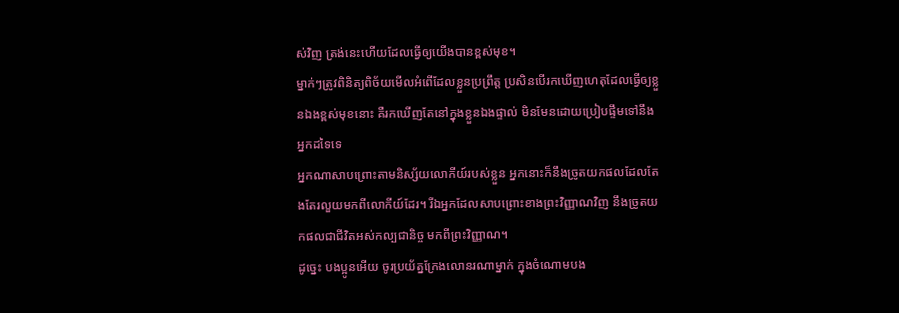ស់វិញ ត្រង់នេះហើយដែលធ្វើឲ្យយើងបានខ្ពស់មុខ។
ម្នាក់ៗត្រូវពិនិត្យពិច័យមើលអំពើដែលខ្លួនប្រព្រឹត្ត ប្រសិនបើរកឃើញហេតុដែលធ្វើឲ្យខ្លួនឯងខ្ពស់មុខនោះ គឺរកឃើញតែនៅក្នុងខ្លួនឯងផ្ទាល់ មិនមែនដោយប្រៀបផ្ទឹមទៅនឹងអ្នកដទៃទេ
អ្នកណាសាបព្រោះតាមនិស្ស័យលោកីយ៍របស់ខ្លួន អ្នកនោះក៏នឹងច្រូតយកផលដែលតែងតែរលួយមកពីលោកីយ៍ដែរ។ រីឯអ្នកដែលសាបព្រោះខាងព្រះវិញ្ញាណវិញ នឹងច្រូតយកផលជាជីវិតអស់កល្បជានិច្ច មកពីព្រះវិញ្ញាណ។
ដូច្នេះ បងប្អូនអើយ ចូរប្រយ័ត្នក្រែងលោនរណាម្នាក់ ក្នុងចំណោមបង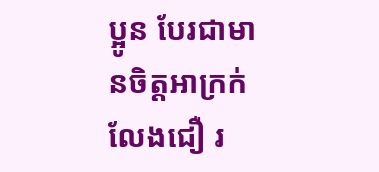ប្អូន បែរជាមានចិត្តអាក្រក់លែងជឿ រ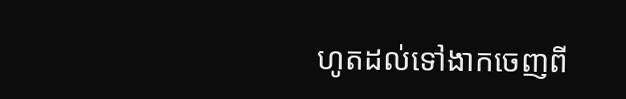ហូតដល់ទៅងាកចេញពី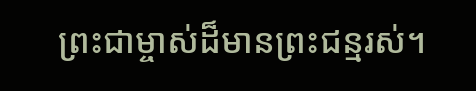ព្រះជាម្ចាស់ដ៏មានព្រះជន្មរស់។